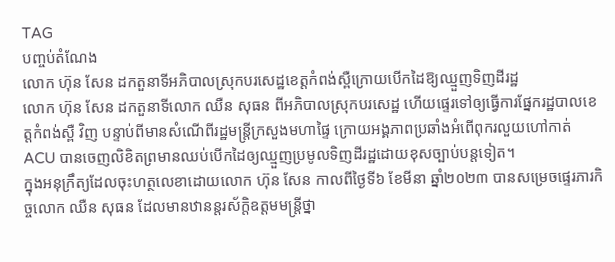TAG
បញ្ចប់តំណែង
លោក ហ៊ុន សែន ដកតួនាទីអភិបាលស្រុកបរសេដ្ឋខេត្តកំពង់ស្ពឺក្រោយបើកដៃឱ្យឈ្មួញទិញដីរដ្ឋ
លោក ហ៊ុន សែន ដកតួនាទីលោក ឈឺន សុធន ពីអភិបាលស្រុកបរសេដ្ឋ ហើយផ្ទេរទៅឲ្យធ្វើការផ្នែករដ្ឋបាលខេត្តកំពង់ស្ពឺ វិញ បន្ទាប់ពីមានសំណើពីរដ្ឋមន្ត្រីក្រសួងមហាផ្ទៃ ក្រោយអង្គភាពប្រឆាំងអំពើពុករលួយហៅកាត់ ACU បានចេញលិខិតព្រមានឈប់បើកដៃឲ្យឈ្មួញប្រមូលទិញដីរដ្ឋដោយខុសច្បាប់បន្តទៀត។
ក្នុងអនុក្រឹត្យដែលចុះហត្ថលេខាដោយលោក ហ៊ុន សែន កាលពីថ្ងៃទី៦ ខែមីនា ឆ្នាំ២០២៣ បានសម្រេចផ្ទេរភារកិច្ចលោក ឈឺន សុធន ដែលមានឋានន្តរស័ក្តិឧត្តមមន្ត្រីថ្នា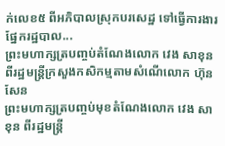ក់លេខ៥ ពីអភិបាលស្រុកបរសេដ្ឋ ទៅធ្វើការងារផ្នែករដ្ឋបាល...
ព្រះមហាក្សត្របញ្ចប់តំណែងលោក វេង សាខុន ពីរដ្ឋមន្ត្រីក្រសួងកសិកម្មតាមសំណើលោក ហ៊ុន សែន
ព្រះមហាក្សត្របញ្ចប់មុខតំណែងលោក វេង សាខុន ពីរដ្ឋមន្ត្រី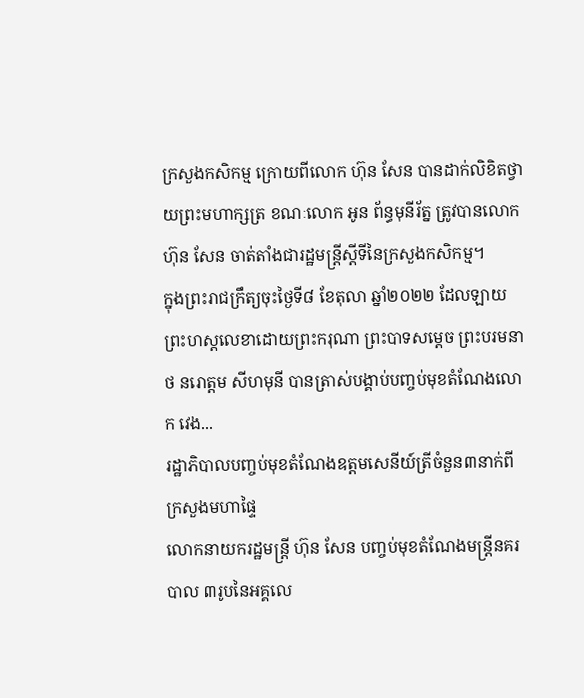ក្រសួងកសិកម្ម ក្រោយពីលោក ហ៊ុន សែន បានដាក់លិខិតថ្វាយព្រះមហាក្សត្រ ខណៈលោក អូន ព័ន្ធមុនីរ័ត្ន ត្រូវបានលោក ហ៊ុន សែន ចាត់តាំងជារដ្ឋមន្ត្រីស្តីទីនៃក្រសួងកសិកម្ម។
ក្នុងព្រះរាជក្រឹត្យចុះថ្ងៃទី៨ ខែតុលា ឆ្នាំ២០២២ ដែលឡាយព្រះហស្ដលេខាដោយព្រះករុណា ព្រះបាទសម្តេច ព្រះបរមនាថ នរោត្តម សីហមុនី បានត្រាស់បង្គាប់បញ្ចប់មុខតំណែងលោក វេង...
រដ្ឋាភិបាលបញ្ចប់មុខតំណែងឧត្តមសេនីយ៍ត្រីចំនួន៣នាក់ពីក្រសួងមហាផ្ទៃ
លោកនាយករដ្ឋមន្ត្រី ហ៊ុន សែន បញ្ចប់មុខតំណែងមន្ត្រីនគរបាល ៣រូបនៃអគ្គលេ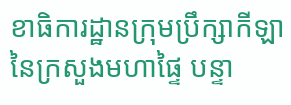ខាធិការដ្ឋានក្រុមប្រឹក្សាកីឡានៃក្រសួងមហាផ្ទៃ បន្ទា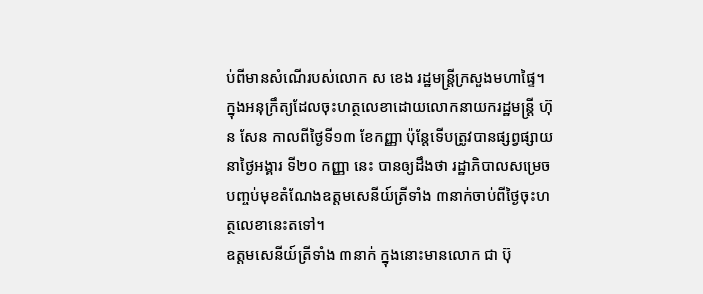ប់ពីមានសំណើរបស់លោក ស ខេង រដ្ឋមន្ត្រីក្រសួងមហាផ្ទៃ។
ក្នុងអនុក្រឹត្យដែលចុះហត្ថលេខាដោយលោកនាយករដ្ឋមន្ត្រី ហ៊ុន សែន កាលពីថ្ងៃទី១៣ ខែកញ្ញា ប៉ុន្តែទើបត្រូវបានផ្សព្វផ្សាយនាថ្ងៃអង្គារ ទី២០ កញ្ញា នេះ បានឲ្យដឹងថា រដ្ឋាភិបាលសម្រេចបញ្ចប់មុខតំណែងឧត្តមសេនីយ៍ត្រីទាំង ៣នាក់ចាប់ពីថ្ងៃចុះហត្ថលេខានេះតទៅ។
ឧត្តមសេនីយ៍ត្រីទាំង ៣នាក់ ក្នុងនោះមានលោក ជា ប៊ុ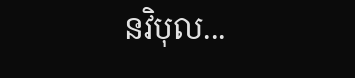នវិបុល...